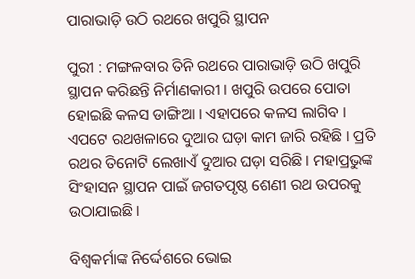ପାରାଭାଡ଼ି ଉଠି ରଥରେ ଖପୁରି ସ୍ଥାପନ

ପୁରୀ : ମଙ୍ଗଳବାର ତିନି ରଥରେ ପାରାଭାଡ଼ି ଉଠି ଖପୁରି ସ୍ଥାପନ କରିଛନ୍ତି ନିର୍ମାଣକାରୀ । ଖପୁରି ଉପରେ ପୋତା ହୋଇଛି କଳସ ଡାଙ୍ଗିଆ । ଏହାପରେ କଳସ ଲାଗିବ । ଏପଟେ ରଥଖଳାରେ ଦୁଆର ଘଡ଼ା କାମ ଜାରି ରହିଛି । ପ୍ରତି ରଥର ତିନୋଟି ଲେଖାଏଁ ଦୁଆର ଘଡ଼ା ସରିଛି । ମହାପ୍ରଭୁଙ୍କ ସିଂହାସନ ସ୍ଥାପନ ପାଇଁ ଜଗତପୃଷ୍ଠ ଶେଣୀ ରଥ ଉପରକୁ ଉଠାଯାଇଛି ।

ବିଶ୍ୱକର୍ମାଙ୍କ ନିର୍ଦ୍ଦେଶରେ ଭୋଇ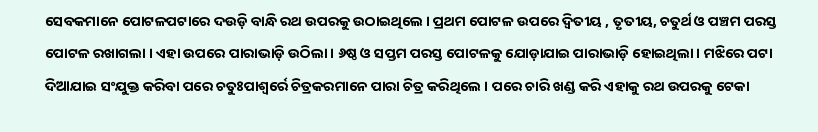ସେବକମାନେ ପୋଟଳପଟାରେ ଦଉଡ଼ି ବାନ୍ଧି ରଥ ଉପରକୁ ଉଠାଇଥିଲେ । ପ୍ରଥମ ପୋଟଳ ଉପରେ ଦ୍ୱିତୀୟ , ତୃତୀୟ, ଚତୁର୍ଥ ଓ ପଞ୍ଚମ ପରସ୍ତ ପୋଟଳ ରଖାଗଲା । ଏହା ଉପରେ ପାରାଭାଡ଼ି ଉଠିଲା । ୬ଷ୍ଠ ଓ ସପ୍ତମ ପରସ୍ତ ପୋଟଳକୁ ଯୋଡ଼ାଯାଇ ପାରାଭାଡ଼ି ହୋଇଥିଲା । ମଝିରେ ପଟା ଦିଆଯାଇ ସଂଯୁକ୍ତ କରିବା ପରେ ଚତୁଃପାଶ୍ୱର୍ରେ ଚିତ୍ରକରମାନେ ପାରା ଚିତ୍ର କରିଥିଲେ । ପରେ ଚାରି ଖଣ୍ଡ କରି ଏହାକୁ ରଥ ଉପରକୁ ଟେକା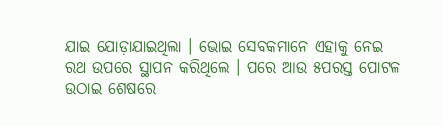ଯାଇ ଯୋଡ଼ାଯାଇଥିଲା । ଭୋଇ ସେବକମାନେ ଏହାକୁ ନେଇ ରଥ ଉପରେ ସ୍ଥାପନ କରିଥିଲେ । ପରେ ଆଉ ୫ପରସ୍ତ ପୋଟଳ ଉଠାଇ ଶେଷରେ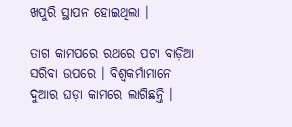ଖପୁରି ସ୍ଥାପନ ହୋଇଥିଲା ।

ତାଗ କାମପରେ ରଥରେ ପଟା ବାଡ଼ିଆ ସରିବା ଉପରେ । ବିଶ୍ୱକର୍ମାମାନେ ଦୁଆର ଘଡ଼ା କାମରେ ଲାଗିଛନ୍ତି ।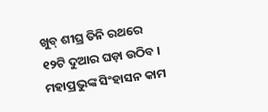ଖୁବ୍‌ ଶୀଘ୍ର ତିନି ରଥରେ ୧୨ଟି ଦୁଆର ଘଡ଼ା ଉଠିବ । ମହାପ୍ରଭୁଙ୍କ ସିଂହାସନ କାମ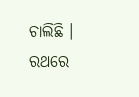ଚାଲିଛି । ରଥରେ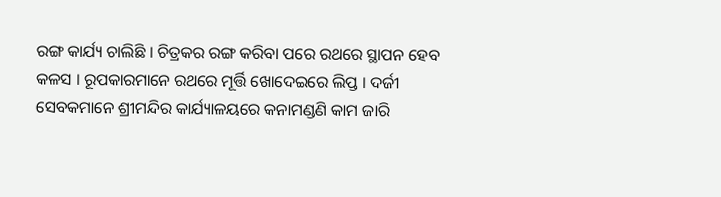ରଙ୍ଗ କାର୍ଯ୍ୟ ଚାଲିଛି । ଚିତ୍ରକର ରଙ୍ଗ କରିବା ପରେ ରଥରେ ସ୍ଥାପନ ହେବ କଳସ । ରୂପକାରମାନେ ରଥରେ ମୂର୍ତ୍ତି ଖୋଦେଇରେ ଲିପ୍ତ । ଦର୍ଜୀ ସେବକମାନେ ଶ୍ରୀମନ୍ଦିର କାର୍ଯ୍ୟାଳୟରେ କନାମଣ୍ଡଣି କାମ ଜାରି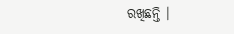ରଖିଛନ୍ତି ।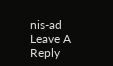nis-ad
Leave A Reply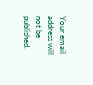Your email address will not be published.